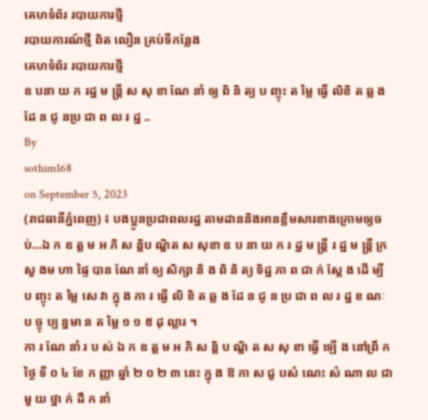គេហទំព័រ របាយការថ្មី
របាយការណ៍ថ្មី ពិត លឿន គ្រប់ទីកន្លែង
គេហទំព័រ របាយការថ្មី
ឧ បនា យ ក រដ្ឋ ម ន្ដ្រី ស សុ ខា ណែ នាំ ឲ្យ ពិ និ ត្យ ប ញ្ចុះ ត ម្លៃ ធ្វើ លិខិ ត ឆ្ល ង ដែ ន ជូ នប្រ ជា ព ល រ ដ្ឋ ..
By
sothim168
on September 5, 2023
(រាជធានីភ្នំពេញ) ៖ បងប្អូនប្រជាពលរដ្ឋ តាមដាននិងអានខ្លឹមសារខាងក្រោមឲ្យចប់…ឯ ក ឧ ត្ត ម អ ភិ ស ន្ដិប ណ្ឌិត ស សុខា ឧ ប នា យ ក រ ដ្ឋ ម ន្ដ្រី រ ដ្ឋ ម ន្ដ្រី ក្រ សួ ងម ហា ផ្ទៃ បាន ណែ នាំ ឲ្យ សិក្សា និ ង ពិ និ ត្យ ទិដ្ឋ ភា ព ជា ក់ ស្ដែ ង ដើ ម្បី ប ញ្ចុះ ត ម្លៃ សេ វា ក្នុ ង កា រ ធ្វើ លិ ខិ ត ឆ្ល ង ដែ ន ជូ ន ប្រ ជា ព ល រ ដ្ឋ ខ ណៈ ប ច្ចុ ប្ប ន្នមា ន ត ម្លៃ ១ ១ ៥ ដុ ល្លារ ។
កា រ ណែ នាំ រ ប ស់ ឯ ក ឧ ត្ត ម អ ភិ ស ន្ដិ ប ណ្ឌិ ត ស សុ ខា ធ្វើ ឡើ ង នៅព្រឹ ក ថ្ងៃ ទី ០ ៤ ខែ ក ញ្ញា ឆ្នាំ ២ ០ ២ ៣ នេះ ក្នុ ង ឱ កា ស ជួ បសំ ណេះ សំ ណា ល ជា មួ យ ថ្នា ក់ ដឹ ក នាំ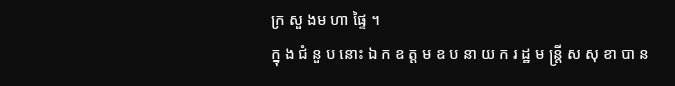ក្រ សួ ងម ហា ផ្ទៃ ។
ក្នុ ង ជំ នួ ប នោះ ឯ ក ឧ ត្ត ម ឧ ប នា យ ក រ ដ្ឋ ម ន្ដ្រី ស សុ ខា បា ន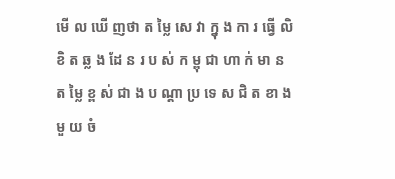មើ ល ឃើ ញថា ត ម្លៃ សេ វា ក្នុ ង កា រ ធ្វើ លិ ខិ ត ឆ្ល ង ដែ ន រ ប ស់ ក ម្ពុ ជា ហា ក់ មា ន ត ម្លៃ ខ្ព ស់ ជា ង ប ណ្ដា ប្រ ទេ ស ជិ ត ខា ង មួ យ ចំ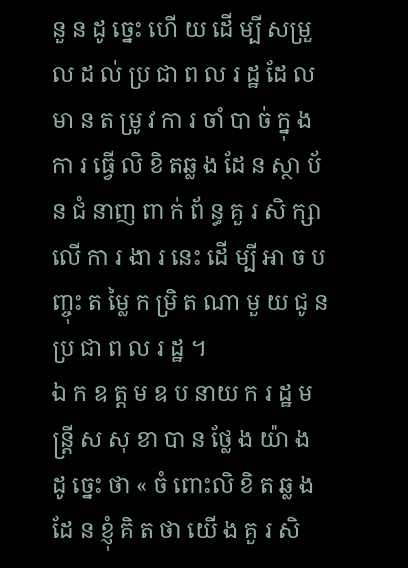នួ ន ដូ ច្នេះ ហើ យ ដើ ម្បី សម្រួ ល ដ ល់ ប្រ ជា ព ល រ ដ្ឋ ដែ ល មា ន ត ម្រូ វ កា រ ចាំ បា ច់ ក្នុ ង កា រ ធ្វើ លិ ខិ តឆ្ល ង ដែ ន ស្ថា ប័ ន ជំ នាញ ពា ក់ ព័ ន្ធ គួ រ សិ ក្សា លើ កា រ ងា រ នេះ ដើ ម្បី អា ច ប ញ្ចុះ ត ម្លៃ ក ម្រិ ត ណា មួ យ ជូ ន ប្រ ជា ព ល រ ដ្ឋ ។
ឯ ក ឧ ត្ត ម ឧ ប នាយ ក រ ដ្ឋ ម ន្ដ្រី ស សុ ខា បា ន ថ្លែ ង យ៉ា ង ដូ ច្នេះ ថា « ចំ ពោះលិ ខិ ត ឆ្ល ង ដែ ន ខ្ញុំ គិ ត ថា យើ ង គួ រ សិ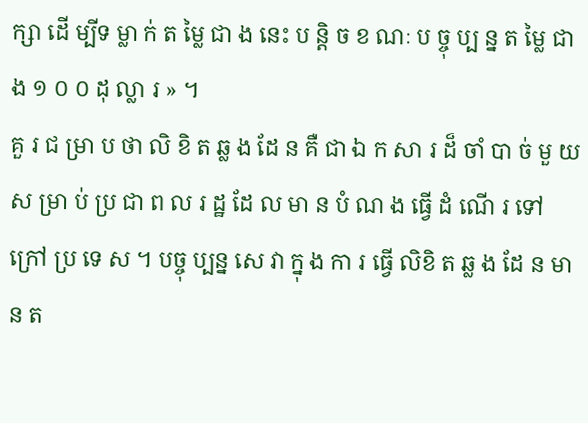ក្សា ដើ ម្បីទ ម្លា ក់ ត ម្លៃ ជា ង នេះ ប ន្ដិ ច ខ ណៈ ប ច្ចុ ប្ប ន្ន ត ម្លៃ ជា ង ១ ០ ០ ដុ ល្លា រ » ។
គួ រ ជ ម្រា ប ថា លិ ខិ ត ឆ្ល ង ដែ ន គឺ ជា ឯ ក សា រ ដ៏ ចាំ បា ច់ មួ យ ស ម្រា ប់ ប្រ ជា ព ល រ ដ្ឋ ដែ ល មា ន បំ ណ ង ធ្វើ ដំ ណើ រ ទៅក្រៅ ប្រ ទេ ស ។ បច្ចុ ប្បន្ន សេ វា ក្នុ ង កា រ ធ្វើ លិខិ ត ឆ្ល ង ដែ ន មា ន ត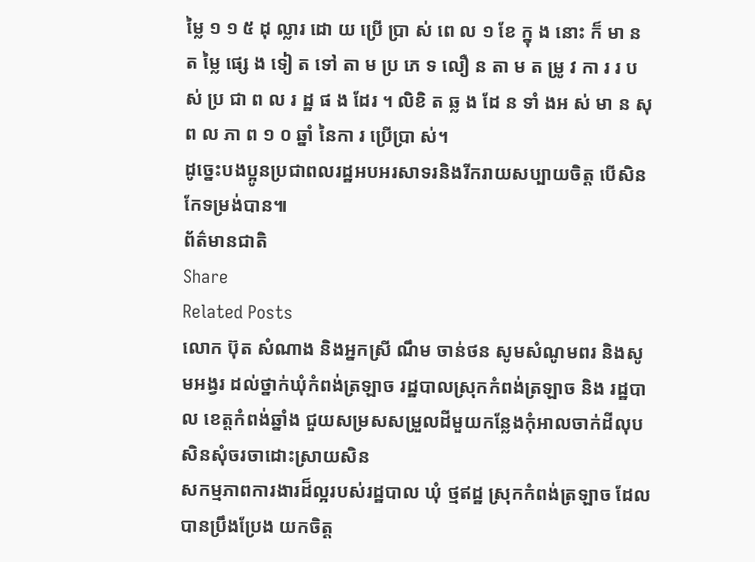ម្លៃ ១ ១ ៥ ដុ ល្លារ ដោ យ ប្រើ ប្រា ស់ ពេ ល ១ ខែ ក្នុ ង នោះ ក៏ មា ន ត ម្លៃ ផ្សេ ង ទៀ ត ទៅ តា ម ប្រ ភេ ទ លឿ ន តា ម ត ម្រូ វ កា រ រ ប ស់ ប្រ ជា ព ល រ ដ្ឋ ផ ង ដែរ ។ លិខិ ត ឆ្ល ង ដែ ន ទាំ ងអ ស់ មា ន សុ ព ល ភា ព ១ ០ ឆ្នាំ នៃកា រ ប្រើប្រា ស់។
ដូច្នេះបងប្អូនប្រជាពលរដ្ឋអបអរសាទរនិងរីករាយសប្បាយចិត្ត បើសិនកែទម្រង់បាន៕
ព័ត៌មានជាតិ
Share
Related Posts
លោក ប៊ុត សំណាង និងអ្នកស្រី ណឹម ចាន់ថន សូមសំណូមពរ និងសូមអង្វរ ដល់ថ្នាក់ឃុំកំពង់ត្រឡាច រដ្ឋបាលស្រុកកំពង់ត្រឡាច និង រដ្ឋបាល ខេត្តកំពង់ឆ្នាំង ជួយសម្រសសម្រួលដីមួយកន្លែងកុំអាលចាក់ដីលុបសិនសុំចរចាដោះស្រាយសិន
សកម្មភាពការងារដ៏ល្អរបស់រដ្ឋបាល ឃុំ ថ្មឥដ្ឋ ស្រុកកំពង់ត្រឡាច ដែលបានប្រឹងប្រែង យកចិត្ត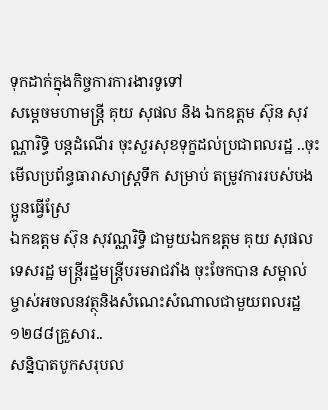ទុកដាក់ក្នុងកិច្ចការការងារទូទៅ
សម្ដេចមហាមន្ត្រី គុយ សុផល និង ឯកឧត្តម ស៊ុន សុវណ្ណារិទ្ធិ បន្តដំណើរ ចុះសួរសុខទុក្ខដល់ប្រជាពលរដ្ឋ ..ចុះមើលប្រព័ន្ធធារាសាស្ត្រទឹក សម្រាប់ តម្រូវការរបស់បងប្អូនធ្វើស្រែ
ឯកឧត្តម ស៊ុន សុវណ្ណរិទ្ធិ ជាមួយឯកឧត្តម គុយ សុផល ទេសរដ្ឋ មន្ត្រីរដ្ឋមន្ត្រីបរមរាជវាំង ចុះចែកបាន សម្គាល់ម្ចាស់អចលនវត្ថុនិងសំណេះសំណាលជាមួយពលរដ្ឋ ១២៨៨គ្រួសារ..
សន្និបាតបូកសរុបល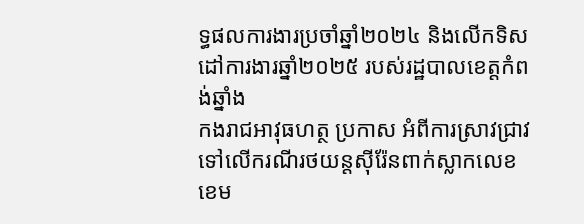ទ្ធផលការងារប្រចាំឆ្នាំ២០២៤ និងលើកទិសដៅការងារឆ្នាំ២០២៥ របស់រដ្ឋបាលខេត្តកំពង់ឆ្នាំង
កងរាជអាវុធហត្ថ ប្រកាស អំពីការស្រាវជ្រាវទៅលើករណីរថយន្តស៊ីរ៉ែនពាក់ស្លាកលេខ ខេម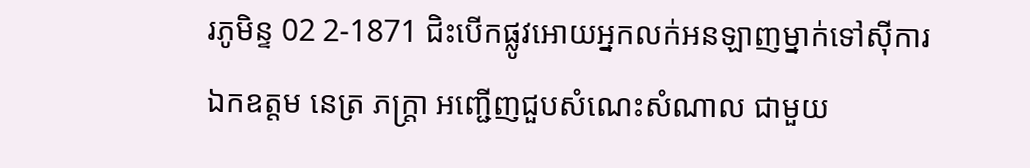រភូមិន្ទ 02 2-1871 ជិះបើកផ្លូវអោយអ្នកលក់អនឡាញម្នាក់ទៅស៊ីការ
ឯកឧត្តម នេត្រ ភក្ត្រា អញ្ជើញជួបសំណេះសំណាល ជាមួយ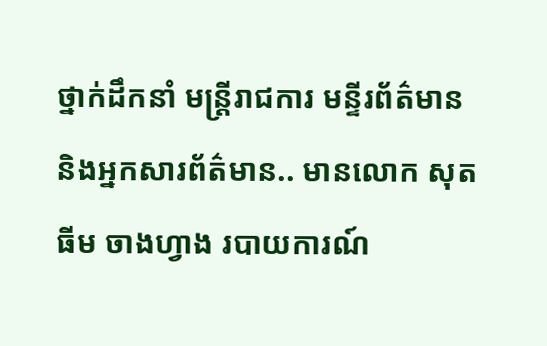ថ្នាក់ដឹកនាំ មន្ត្រីរាជការ មន្ទីរព័ត៌មាន និងអ្នកសារព័ត៌មាន.. មានលោក សុត ធីម ចាងហ្វាង របាយការណ៍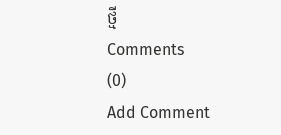ថ្មី
Comments
(0)
Add Comment